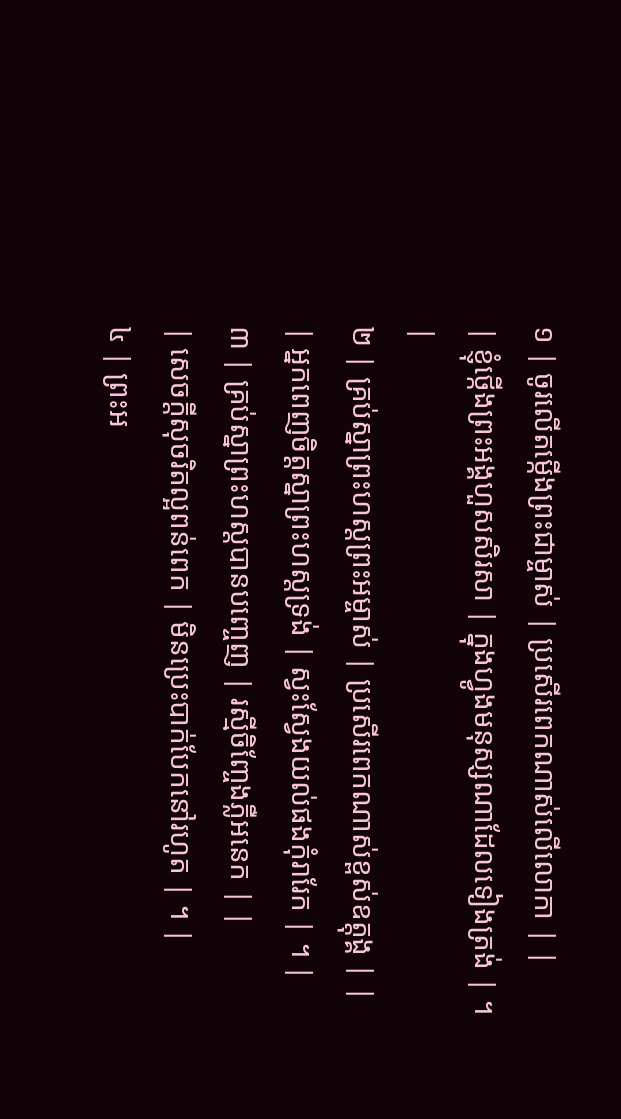១ | ចូរលើតម្កើងព្រះជាម្ចាស់ | ប្រសើរពេកណាស់លើលោកា | |
| ខ្ញុំថ្កើងព្រះអង្គហួសសិរសា | ក្នុងហ្វូងមនុស្សណាដែលទៀងត្រង់ | ។ |
២ | គ្រប់ស្នាព្រះហស្តព្រះអម្ចាស់ | ប្រសើរពេកណាស់ខ្ពស់ឧត្តុង្គ | |
| អ្នកពេញចិត្តស្នាព្រះហស្តទ្រង់ | ស្វះស្វែងយល់ផងកុំរារែក | ។ |
៣ | គ្រប់ស្នាព្រះហស្តបានបញ្ចេញ | រស្មីចិញ្ចែងភ្លឺអនេក | |
| សេចក្តីសុចរិតល្អពន់ពេក | មិនប្រេះបាក់បែកនៅរហូត | ។ |
៤ | ព្រះអ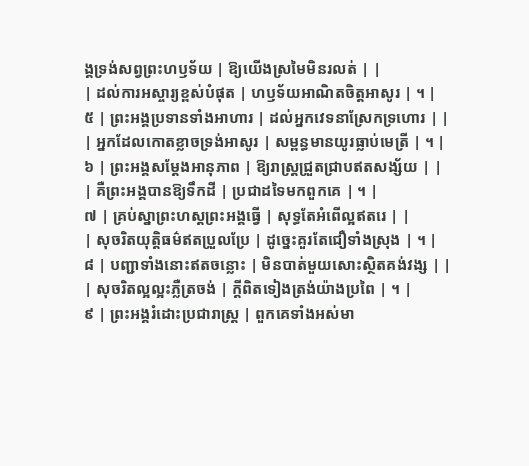ង្គទ្រង់សព្វព្រះហឫទ័យ | ឱ្យយើងស្រមៃមិនរលត់ | |
| ដល់ការអស្ចារ្យខ្ពស់បំផុត | ហឫទ័យអាណិតចិត្តអាសូរ | ។ |
៥ | ព្រះអង្គប្រទានទាំងអាហារ | ដល់អ្នកវេទនាស្រែកទ្រហោរ | |
| អ្នកដែលកោតខ្លាចទ្រង់អាសូរ | សម្ពន្ធមានយូរធ្លាប់មេត្រី | ។ |
៦ | ព្រះអង្គសម្តែងអានុភាព | ឱ្យរាស្រ្តជ្រួតជ្រាបឥតសង្ស័យ | |
| គឺព្រះអង្គបានឱ្យទឹកដី | ប្រជាដទៃមកពួកគេ | ។ |
៧ | គ្រប់ស្នាព្រះហស្តព្រះអង្គធ្វើ | សុទ្ធតែអំពើល្អឥតរេ | |
| សុចរិតយុត្តិធម៌ឥតប្រួលប្រែ | ដូច្នេះគួរតែជឿទាំងស្រុង | ។ |
៨ | បញ្ជាទាំងនោះឥតចន្លោះ | មិនបាត់មួយសោះស្ថិតគង់វង្ស | |
| សុចរិតល្អល្អះភ្លឺត្រចង់ | ក្តីពិតទៀងត្រង់យ៉ាងប្រពៃ | ។ |
៩ | ព្រះអង្គរំដោះប្រជារាស្រ្ត | ពួកគេទាំងអស់មា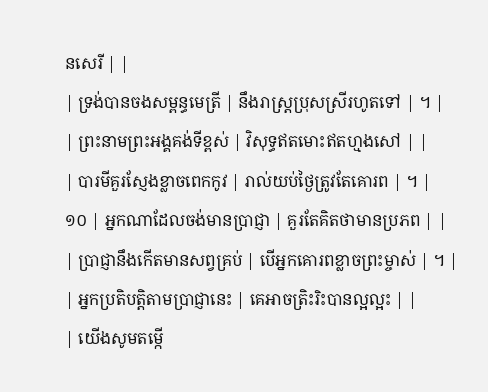នសេរី | |
| ទ្រង់បានចងសម្ពន្ធមេត្រី | នឹងរាស្រ្តប្រុសស្រីរហូតទៅ | ។ |
| ព្រះនាមព្រះអង្គគង់ទីខ្ពស់ | វិសុទ្ធឥតមោះឥតហ្មងសៅ | |
| បារមីគួរស្ញែងខ្លាចពេកកូវ | រាល់យប់ថ្ងៃត្រូវតែគោរព | ។ |
១០ | អ្នកណាដែលចង់មានប្រាជ្ញា | គួរតែគិតថាមានប្រភព | |
| ប្រាជ្ញានឹងកើតមានសព្វគ្រប់ | បើអ្នកគោរពខ្លាចព្រះម្ចាស់ | ។ |
| អ្នកប្រតិបត្តិតាមប្រាជ្ញានេះ | គេអាចត្រិះរិះបានល្អល្អះ | |
| យើងសូមតម្កើ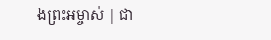ងព្រះអម្ចាស់ | ជា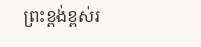ព្រះខ្ពង់ខ្ពស់រ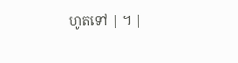ហូតទៅ | ។ |